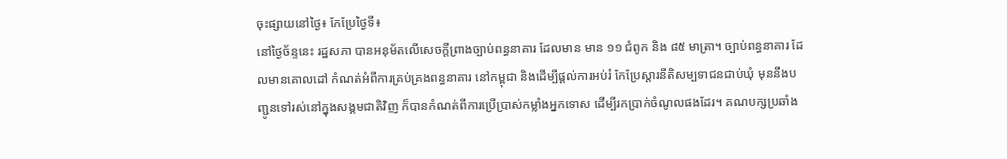ចុះផ្សាយនៅថ្ងៃ៖ កែប្រែថ្ងៃទី៖
នៅថ្ងៃច័ន្ទនេះ រដ្ឋសភា បានអនុម័តលើសេចក្តីព្រាងច្បាប់ពន្ធនាគារ ដែលមាន មាន ១១ ជំពូក និង ៨៥ មាត្រា។ ច្បាប់ពន្ធនាគារ ដែលមានគោលដៅ កំណត់អំពីការគ្រប់គ្រងពន្ធនាគារ នៅកម្ពុជា និងដើម្បីផ្តល់ការអប់រំ កែប្រែស្តារនីតិសម្បទាជនជាប់ឃុំ មុននឹងបញ្ជូនទៅរស់នៅក្នុងសង្គមជាតិវិញ ក៏បានកំណត់ពីការប្រើប្រាស់កម្លាំងអ្នកទោស ដើម្បីរកប្រាក់ចំណូលផងដែរ។ គណបក្សប្រឆាំង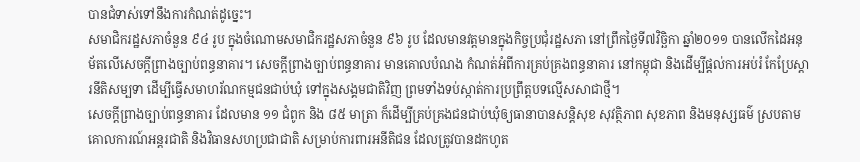បានជំទាស់ទៅនឹងការកំណត់ដូច្នេះ។
សមាជិករដ្ឋសភាចំនួន ៩៤ រូប ក្នុងចំណោមសមាជិករដ្ឋសភាចំនួន ៩៦ រូប ដែលមានវត្តមានក្នុងកិច្ចប្រជុំរដ្ឋសភា នៅព្រឹកថ្ងៃទី៧វិច្ឆិកា ឆ្នាំ២០១១ បានលើកដៃអនុម័តលើសេចក្តីព្រាងច្បាប់ពន្ធនាគារ។ សេចក្តីព្រាងច្បាប់ពន្ធនាគារ មានគោលបំណង កំណត់អំពីការគ្រប់គ្រងពន្ធនាគារ នៅកម្ពុជា និងដើម្បីផ្តល់ការអប់រំ កែប្រែស្តារនីតិសម្បទា ដើម្បីធ្វើសមាហរ័ណកម្មជនជាប់ឃុំ ទៅក្នុងសង្គមជាតិវិញ ព្រមទាំងទប់ស្កាត់ការប្រព្រឹត្តបទល្មើសសាជាថ្មី។
សេចក្តីព្រាងច្បាប់ពន្ធនាគារ ដែលមាន ១១ ជំពូក និង ៨៥ មាត្រា ក៏ដើម្បីគ្រប់គ្រងជនជាប់ឃុំឲ្យធានាបានសន្តិសុខ សុវត្ថិភាព សុខភាព និងមនុស្សធម៌ ស្របតាមគោលការណ៍អន្តរជាតិ និងវិធានសហប្រជាជាតិ សម្រាប់ការពារអនីតិជន ដែលត្រូវបានដកហូត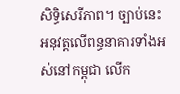សិទ្ធិសេរីភាព។ ច្បាប់នេះ អនុវត្តលើពន្ធនាគារទាំងអស់នៅកម្ពុជា លើក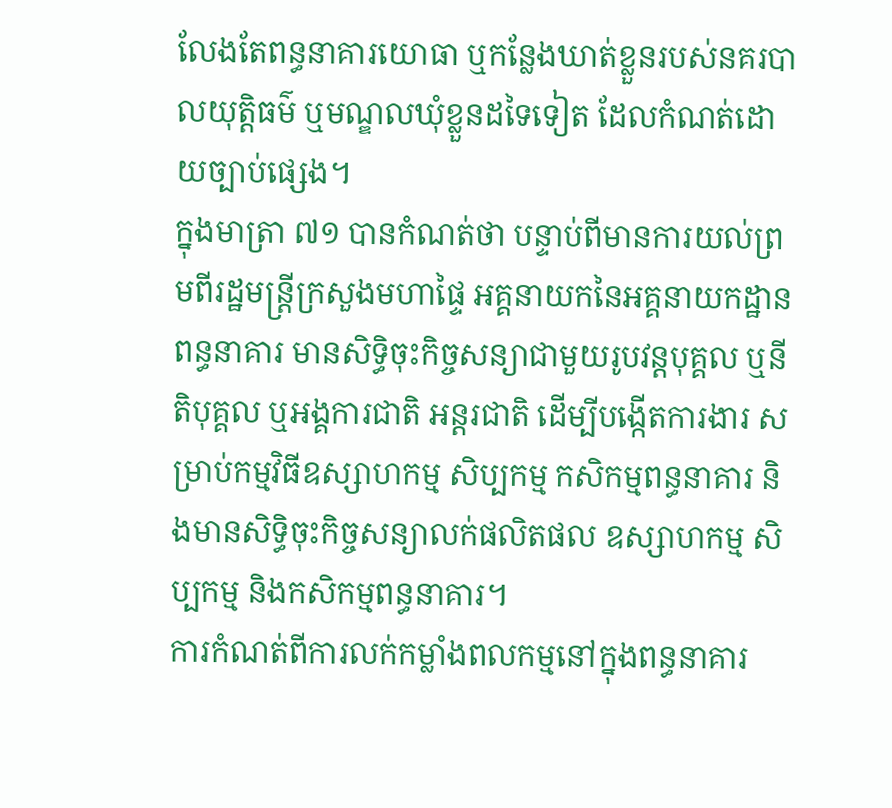លែងតែពន្ធនាគារយោធា ឬកន្លែងឃាត់ខ្លួនរបស់នគរបាលយុត្តិធម៌ ឬមណ្ឌលឃុំខ្លួនដទៃទៀត ដែលកំណត់ដោយច្បាប់ផ្សេង។
ក្នុងមាត្រា ៧១ បានកំណត់ថា បន្ទាប់ពីមានការយល់ព្រមពីរដ្ឋមន្រ្តីក្រសួងមហាផ្ទៃ អគ្គនាយកនៃអគ្គនាយកដ្ឋានពន្ធនាគារ មានសិទ្ធិចុះកិច្ចសន្យាជាមួយរូបវន្តបុគ្គល ឬនីតិបុគ្គល ឬអង្គការជាតិ អន្តរជាតិ ដើម្បីបង្កើតការងារ សម្រាប់កម្មវិធីឧស្សាហកម្ម សិប្បកម្ម កសិកម្មពន្ធនាគារ និងមានសិទ្ធិចុះកិច្ចសន្យាលក់ផលិតផល ឧស្សាហកម្ម សិប្បកម្ម និងកសិកម្មពន្ធនាគារ។
ការកំណត់ពីការលក់កម្លាំងពលកម្មនៅក្នុងពន្ធនាគារ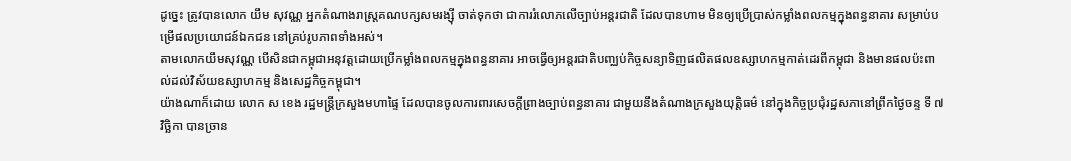ដូច្នេះ ត្រូវបានលោក យឹម សុវណ្ណ អ្នកតំណាងរាស្ត្រគណបក្សសមរង្ស៊ី ចាត់ទុកថា ជាការរំលោភលើច្បាប់អន្តរជាតិ ដែលបានហាម មិនឲ្យប្រើប្រាស់កម្លាំងពលកម្មក្នុងពន្ធនាគារ សម្រាប់បម្រើផលប្រយោជន៍ឯកជន នៅគ្រប់រូបភាពទាំងអស់។
តាមលោកយឹមសុវណ្ណ បើសិនជាកម្ពុជាអនុវត្តដោយប្រើកម្លាំងពលកម្មក្នុងពន្ធនាគារ អាចធ្វើឲ្យអន្តរជាតិបញ្ឈប់កិច្ចសន្យាទិញផលិតផលឧស្សាហកម្មកាត់ដេរពីកម្ពុជា និងមានផលប៉ះពាល់ដល់វិស័យឧស្សាហកម្ម និងសេដ្ឋកិច្ចកម្ពុជា។
យ៉ាងណាក៏ដោយ លោក ស ខេង រដ្ឋមន្ត្រីក្រសួងមហាផ្ទៃ ដែលបានចូលការពារសេចក្តីព្រាងច្បាប់ពន្ធនាគារ ជាមួយនឹងតំណាងក្រសួងយុតិ្តធម៌ នៅក្នុងកិច្ចប្រជុំរដ្ឋសភានៅព្រឹកថ្ងៃចន្ទ ទី ៧ វិច្ឆិកា បានច្រាន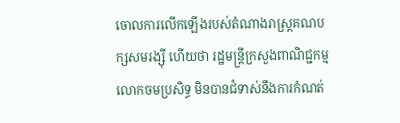ចោលការលើកឡើងរបស់តំណាងរាស្ត្រគណបក្សសមរង្ស៊ី ហើយថា រដ្ឋមន្ត្រីក្រសួងពាណិជ្ជកម្ម លោកចមប្រសិទ្ធ មិនបានជំទាស់នឹងការកំណត់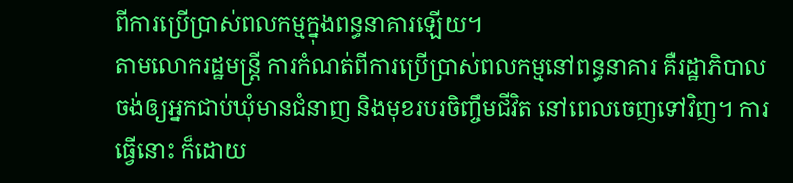ពីការប្រើប្រាស់ពលកម្មក្នុងពន្ធនាគារឡើយ។
តាមលោករដ្ឋមន្ត្រី ការកំណត់ពីការប្រើប្រាស់ពលកម្មនៅពន្ធនាគារ គឺរដ្ឋាភិបាលចង់ឲ្យអ្នកជាប់ឃុំមានជំនាញ និងមុខរបរចិញ្ចឹមជីវិត នៅពេលចេញទៅវិញ។ ការធ្វើនោះ ក៏ដោយ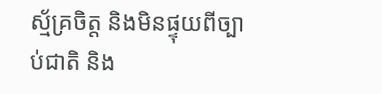ស្ម័គ្រចិត្ត និងមិនផ្ទុយពីច្បាប់ជាតិ និង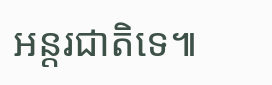អន្តរជាតិទេ៕